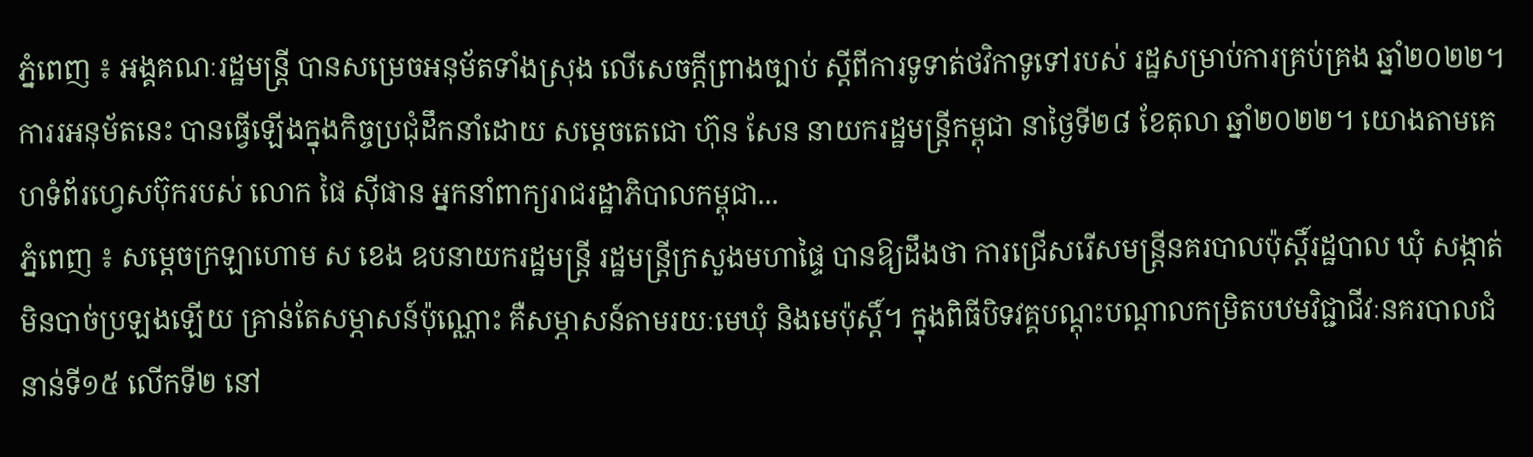ភ្នំពេញ ៖ អង្គគណៈរដ្ឋមន្រ្តី បានសម្រេចអនុម័តទាំងស្រុង លើសេចក្តីព្រាងច្បាប់ ស្តីពីការទូទាត់ថវិកាទូទៅរបស់ រដ្ឋសម្រាប់ការគ្រប់គ្រង ឆ្នាំ២០២២។ ការរអនុម័តនេះ បានធ្វើឡើងក្នុងកិច្ចប្រជុំដឹកនាំដោយ សម្តេចតេជោ ហ៊ុន សែន នាយករដ្ឋមន្ត្រីកម្ពុជា នាថ្ងៃទី២៨ ខែតុលា ឆ្នាំ២០២២។ យោងតាមគេហទំព័រហ្វេសប៊ុករបស់ លោក ផៃ ស៊ីផាន អ្នកនាំពាក្យរាជរដ្ឋាភិបាលកម្ពុជា...
ភ្នំពេញ ៖ សម្ដេចក្រឡាហោម ស ខេង ឧបនាយករដ្ឋមន្ដ្រី រដ្ឋមន្ដ្រីក្រសួងមហាផ្ទៃ បានឱ្យដឹងថា ការជ្រើសរើសមន្ដ្រីនគរបាលប៉ុស្តិ៍រដ្ឋបាល ឃុំ សង្កាត់ មិនបាច់ប្រឡងឡើយ គ្រាន់តែសម្ភាសន៍ប៉ុណ្ណោះ គឺសម្ភាសន៍តាមរយៈមេឃុំ និងមេប៉ុសិ៍្ដ។ ក្នុងពិធីបិទវគ្គបណ្ដុះបណ្ដាលកម្រិតបឋមវិជ្ជាជីវៈនគរបាលជំនាន់ទី១៥ លើកទី២ នៅ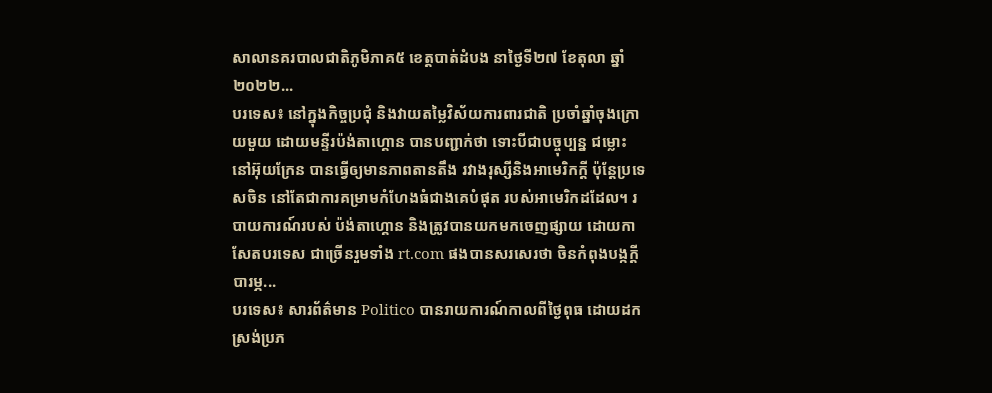សាលានគរបាលជាតិភូមិភាគ៥ ខេត្តបាត់ដំបង នាថ្ងៃទី២៧ ខែតុលា ឆ្នាំ២០២២...
បរទេស៖ នៅក្នុងកិច្ចប្រជុំ និងវាយតម្លៃវិស័យការពារជាតិ ប្រចាំឆ្នាំចុងក្រោយមួយ ដោយមន្ទីរប៉ង់តាហ្គោន បានបញ្ជាក់ថា ទោះបីជាបច្ចុប្បន្ន ជម្លោះ នៅអ៊ុយក្រែន បានធ្វើឲ្យមានភាពតានតឹង រវាងរុស្សីនិងអាមេរិកក្តី ប៉ុន្តែប្រទេសចិន នៅតែជាការគម្រាមកំហែងធំជាងគេបំផុត របស់អាមេរិកដដែល។ របាយការណ៍របស់ ប៉ង់តាហ្គោន និងត្រូវបានយកមកចេញផ្សាយ ដោយកាសែតបរទេស ជាច្រើនរួមទាំង rt.com ផងបានសរសេរថា ចិនកំពុងបង្កក្តីបារម្ភ...
បរទេស៖ សារព័ត៌មាន Politico បានរាយការណ៍កាលពីថ្ងៃពុធ ដោយដកស្រង់ប្រភ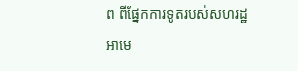ព ពីផ្នែកការទូតរបស់សហរដ្ឋអាមេ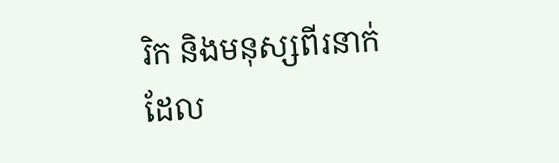រិក និងមនុស្សពីរនាក់ ដែល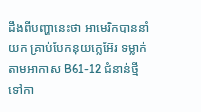ដឹងពីបញ្ហានេះថា អាមេរិកបាននាំយក គ្រាប់បែកនុយក្លេអ៊ែរ ទម្លាក់តាមអាកាស B61-12 ជំនាន់ថ្មី ទៅកា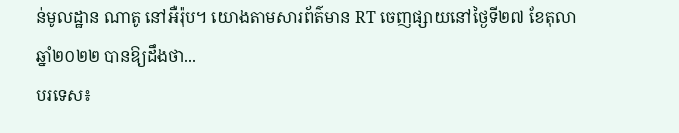ន់មូលដ្ឋាន ណាតូ នៅអឺរ៉ុប។ យោងតាមសារព័ត៌មាន RT ចេញផ្សាយនៅថ្ងៃទី២៧ ខែតុលា ឆ្នាំ២០២២ បានឱ្យដឹងថា...
បរទេស៖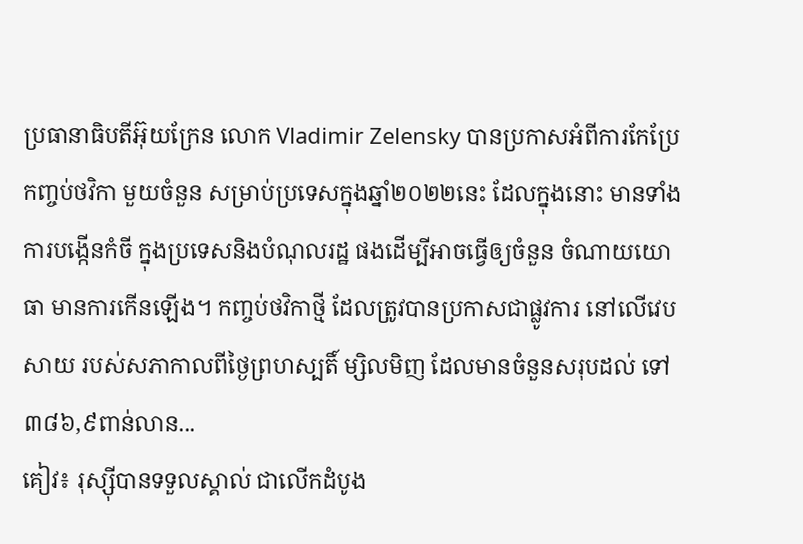ប្រធានាធិបតីអ៊ុយក្រែន លោក Vladimir Zelensky បានប្រកាសអំពីការកែប្រែ កញ្ចប់ថវិកា មួយចំនួន សម្រាប់ប្រទេសក្នុងឆ្នាំ២០២២នេះ ដែលក្នុងនោះ មានទាំងការបង្កើនកំចី ក្នុងប្រទេសនិងបំណុលរដ្ឋ ផងដើម្បីអាចធ្វើឲ្យចំនួន ចំណាយយោធា មានការកើនឡើង។ កញ្ចប់ថវិកាថ្មី ដែលត្រូវបានប្រកាសជាផ្លូវការ នៅលើវេបសាយ របស់សភាកាលពីថ្ងៃព្រហស្បតិ៍ ម្សិលមិញ ដែលមានចំនួនសរុបដល់ ទៅ៣៨៦,៩ពាន់លាន...
គៀវ៖ រុស្ស៊ីបានទទួលស្គាល់ ជាលើកដំបូង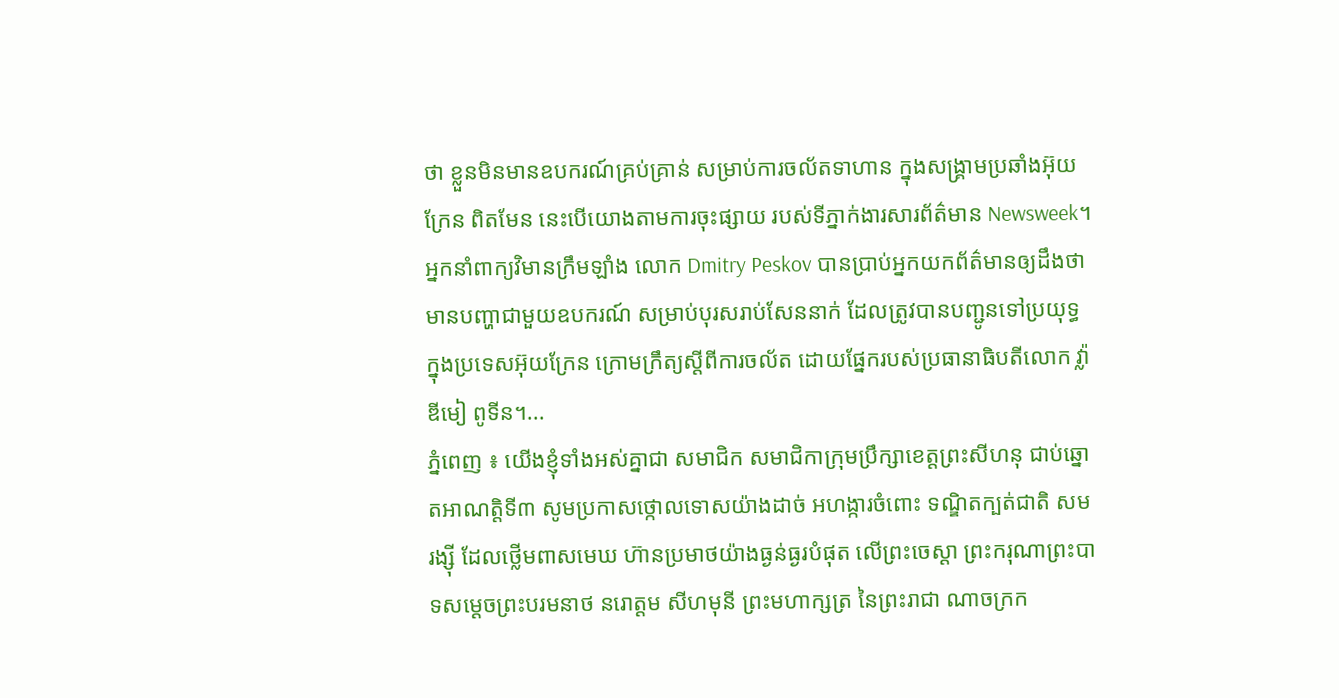ថា ខ្លួនមិនមានឧបករណ៍គ្រប់គ្រាន់ សម្រាប់ការចល័តទាហាន ក្នុងសង្គ្រាមប្រឆាំងអ៊ុយក្រែន ពិតមែន នេះបើយោងតាមការចុះផ្សាយ របស់ទីភ្នាក់ងារសារព័ត៌មាន Newsweek។ អ្នកនាំពាក្យវិមានក្រឹមឡាំង លោក Dmitry Peskov បានប្រាប់អ្នកយកព័ត៌មានឲ្យដឹងថា មានបញ្ហាជាមួយឧបករណ៍ សម្រាប់បុរសរាប់សែននាក់ ដែលត្រូវបានបញ្ជូនទៅប្រយុទ្ធក្នុងប្រទេសអ៊ុយក្រែន ក្រោមក្រឹត្យស្តីពីការចល័ត ដោយផ្នែករបស់ប្រធានាធិបតីលោក វ្ល៉ាឌីមៀ ពូទីន។...
ភ្នំពេញ ៖ យើងខ្ញុំទាំងអស់គ្នាជា សមាជិក សមាជិកាក្រុមប្រឹក្សាខេត្តព្រះសីហនុ ជាប់ឆ្នោតអាណត្តិទី៣ សូមប្រកាសថ្កោលទោសយ៉ាងដាច់ អហង្ការចំពោះ ទណ្ឌិតក្បត់ជាតិ សម រង្ស៊ី ដែលថ្លើមពាសមេឃ ហ៊ានប្រមាថយ៉ាងធ្ងន់ធ្ងរបំផុត លើព្រះចេស្តា ព្រះករុណាព្រះបាទសម្ដេចព្រះបរមនាថ នរោត្តម សីហមុនី ព្រះមហាក្សត្រ នៃព្រះរាជា ណាចក្រក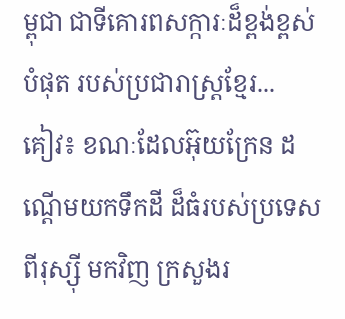ម្ពុជា ជាទីគោរពសក្ការៈដ៏ខ្ពង់ខ្ពស់បំផុត របស់ប្រជារាស្ត្រខ្មែរ...
គៀវ៖ ខណៈដែលអ៊ុយក្រែន ដណ្តើមយកទឹកដី ដ៏ធំរបស់ប្រទេសពីរុស្ស៊ី មកវិញ ក្រសួងរ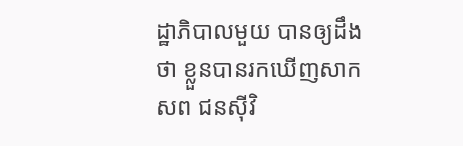ដ្ឋាភិបាលមួយ បានឲ្យដឹងថា ខ្លួនបានរកឃើញសាកសព ជនស៊ីវិ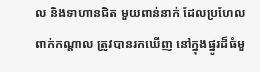ល និងទាហានជិត មួយពាន់នាក់ ដែលប្រហែលពាក់កណ្តាល ត្រូវបានរកឃើញ នៅក្នុងផ្នូរដ៏ធំមួ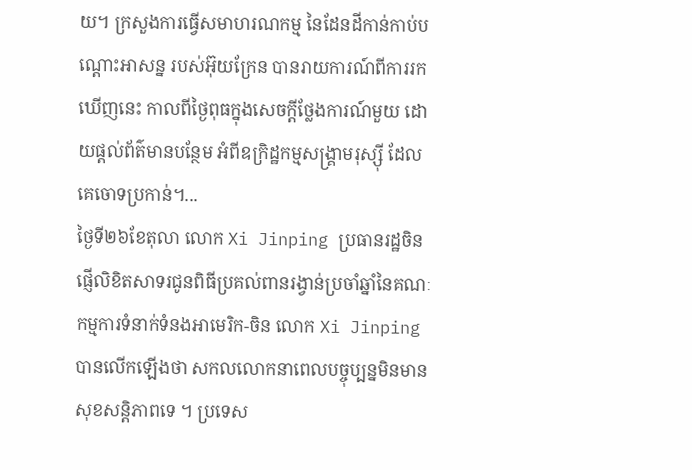យ។ ក្រសួងការធ្វើសមាហរណកម្ម នៃដែនដីកាន់កាប់បណ្ដោះអាសន្ន របស់អ៊ុយក្រែន បានរាយការណ៍ពីការរកឃើញនេះ កាលពីថ្ងៃពុធក្នុងសេចក្តីថ្លែងការណ៍មួយ ដោយផ្តល់ព័ត៌មានបន្ថែម អំពីឧក្រិដ្ឋកម្មសង្គ្រាមរុស្ស៊ី ដែលគេចោទប្រកាន់។...
ថ្ងៃទី២៦ខែតុលា លោក Xi Jinping ប្រធានរដ្ឋចិន ផ្ញើលិខិតសាទរជូនពិធីប្រគល់ពានរង្វាន់ប្រចាំឆ្នាំនៃគណៈកម្មការទំនាក់ទំនងអាមេរិក-ចិន លោក Xi Jinpingបានលើកឡើងថា សកលលោកនាពេលបច្ចុប្បន្នមិនមានសុខសន្តិភាពទេ ។ ប្រទេស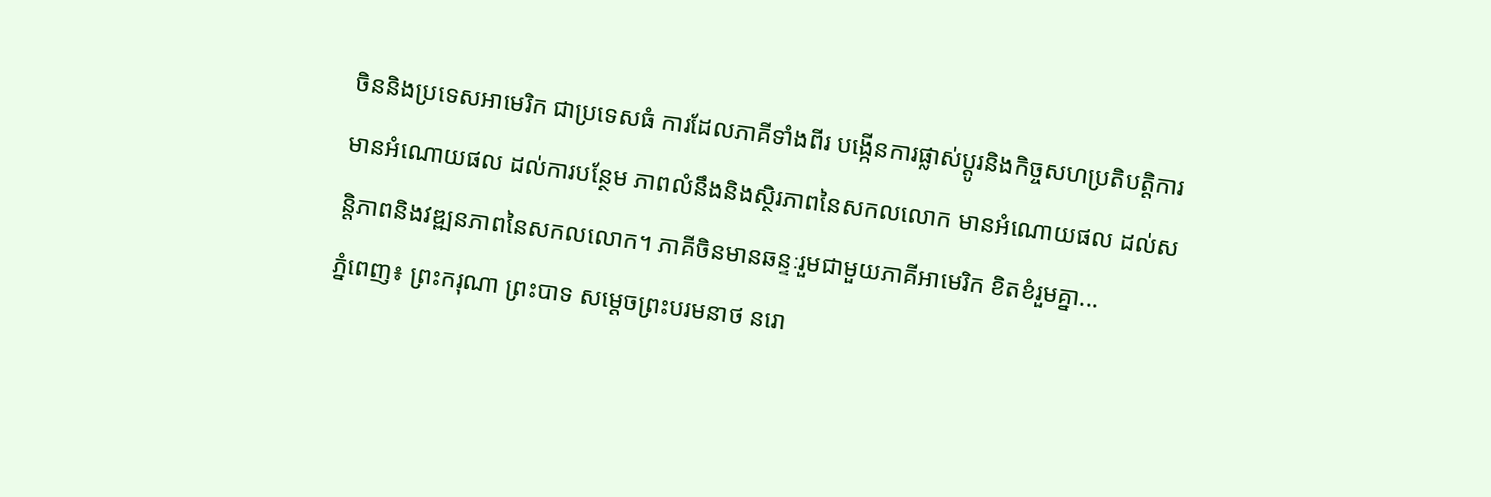ចិននិងប្រទេសអាមេរិក ជាប្រទេសធំ ការដែលភាគីទាំងពីរ បង្កើនការផ្លាស់ប្តូរនិងកិច្ចសហប្រតិបត្តិការ មានអំណោយផល ដល់ការបន្ថែម ភាពលំនឹងនិងស្ថិរភាពនៃសកលលោក មានអំណោយផល ដល់សន្តិភាពនិងវឌ្ឍនភាពនៃសកលលោក។ ភាគីចិនមានឆន្ទៈរួមជាមួយភាគីអាមេរិក ខិតខំរួមគ្នា...
ភ្នំពេញ៖ ព្រះករុណា ព្រះបាទ សម្ដេចព្រះបរមនាថ នរោ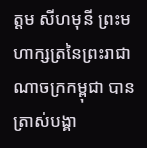ត្តម សីហមុនី ព្រះមហាក្សត្រនៃព្រះរាជាណាចក្រកម្ពុជា បានត្រាស់បង្គា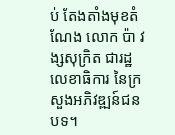ប់ តែងតាំងមុខតំណែង លោក ប៉ា វង្សសុក្រិត ជារដ្ឋលេខាធិការ នៃក្រសួងអភិវឌ្ឍន៍ជនបទ។